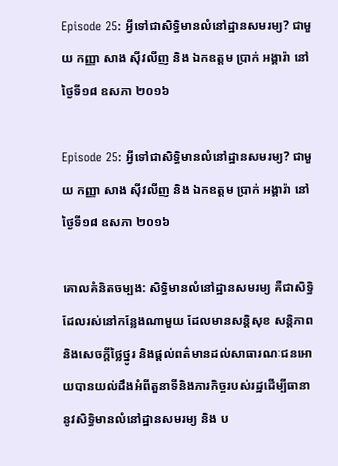Episode 25: អ្វីទៅជាសិទ្ធិមានលំនៅដ្ឋានសមរម្យ? ជាមួយ កញ្ញា សាង ស៊ីវលីញ និង ឯកឧត្តម ប្រាក់ អង្គារ៉ា នៅថ្ងៃទី១៨ ឧសភា ២០១៦

Episode 25: អ្វីទៅជាសិទ្ធិមានលំនៅដ្ឋានសមរម្យ? ជាមួយ កញ្ញា សាង ស៊ីវលីញ និង ឯកឧត្តម ប្រាក់ អង្គារ៉ា នៅថ្ងៃទី១៨ ឧសភា ២០១៦

គោលគំនិតចម្បង: សិទ្ធិមានលំនៅដ្ឋានសមរម្យ គឺជាសិទ្ធិដែលរស់នៅកន្លែងណាមួយ ដែលមានសន្តិសុខ សន្តិភាព និងសេចក្តីថ្លៃថ្នូរ និងផ្តល់ពត៌មានដល់សាធារណៈជនអោយបានយល់ដឹងអំពីតួនាទីនិងភារកិច្ចរបស់រដ្ឋដើម្បីធានានូវសិទ្ធិមានលំនៅដ្ឋានសមរម្យ និង ប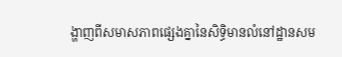ង្ហាញពីសមាសភាពផ្សេងគ្នានៃសិទ្ធិមានលំនៅដ្ឋានសម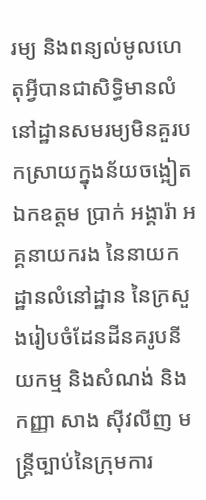រម្យ និងពន្យល់មូលហេតុអី្វបានជាសិទ្ធិមានលំនៅដ្ឋានសមរម្យមិនគួរបកស្រាយក្នុងន័យចង្អៀត
ឯកឧត្តម ប្រាក់ អង្គារ៉ា អគ្គនាយករង នៃនាយកដ្ឋានលំនៅដ្ឋាន នៃក្រសួងរៀបចំដែនដីនគរូបនីយកម្ម និងសំណង់ និងកញ្ញា សាង ស៊ីវលីញ មន្ត្រីច្បាប់នៃក្រុមការ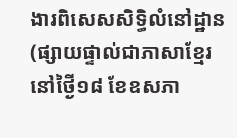ងារពិសេសសិទ្ធិលំនៅដ្ឋាន
(ផ្សាយផ្ទាល់ជាភាសាខ្មែរ នៅថ្ងៃី១៨ ខែឧសភា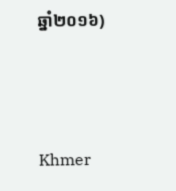ឆ្នាំ២០១៦)



Khmer